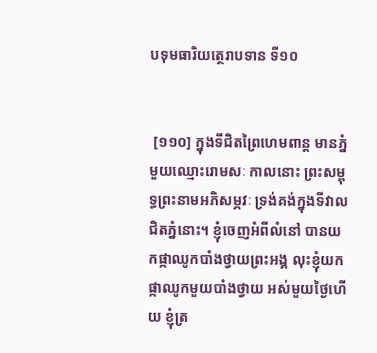បទុមធារិយត្ថេរាបទាន ទី១០


 [១១០] ក្នុងទីជិតព្រៃហេមពាន្ត មានភ្នំមួយឈ្មោះរោមសៈ កាលនោះ ព្រះសម្ពុទ្ធព្រះនាមអភិសម្ភវៈ ទ្រង់គង់ក្នុងទីវាលជិតភ្នំនោះ។ ខ្ញុំចេញអំពីលំនៅ បានយកផ្កាឈូកបាំងថ្វាយព្រះអង្គ លុះខ្ញុំយកផ្កាឈូកមួយបាំងថ្វាយ អស់មួយថ្ងៃហើយ ខ្ញុំត្រ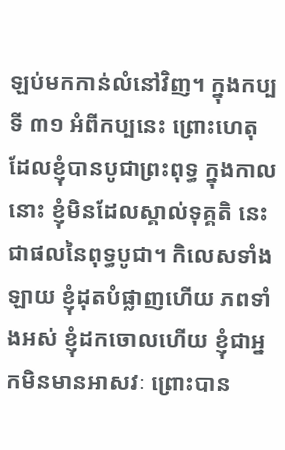ឡប់មកកាន់លំនៅវិញ។ ក្នុងកប្បទី ៣១ អំពីកប្បនេះ ព្រោះហេតុដែលខ្ញុំបានបូជាព្រះពុទ្ធ ក្នុងកាលនោះ ខ្ញុំមិនដែលស្គាល់ទុគ្គតិ នេះជាផលនៃពុទ្ធបូជា។ កិលេសទាំងឡាយ ខ្ញុំដុតបំផ្លាញហើយ ភពទាំងអស់ ខ្ញុំដកចោលហើយ ខ្ញុំជាអ្នកមិនមានអាសវៈ ព្រោះបាន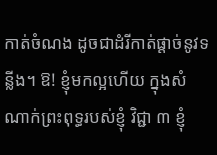កាត់ចំណង ដូចជាដំរីកាត់ផ្តាច់នូវទន្លីង។ ឱ! ខ្ញុំមកល្អហើយ ក្នុងសំណាក់ព្រះពុទ្ធរបស់ខ្ញុំ វិជ្ជា ៣ ខ្ញុំ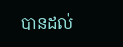បានដល់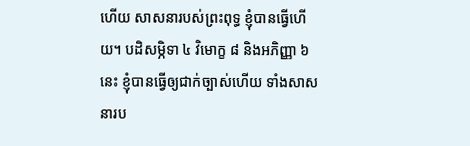ហើយ សាសនារបស់ព្រះពុទ្ធ ខ្ញុំបានធ្វើហើយ។ បដិសម្ភិទា ៤ វិមោក្ខ ៨ និងអភិញ្ញា ៦ នេះ ខ្ញុំបានធ្វើឲ្យជាក់ច្បាស់ហើយ ទាំងសាសនារប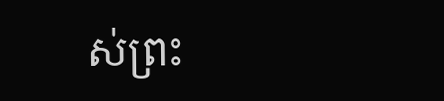ស់ព្រះ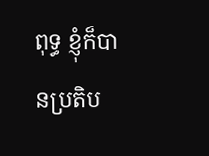ពុទ្ធ ខ្ញុំក៏បានប្រតិប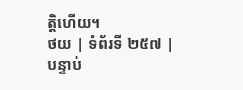ត្តិហើយ។
ថយ | ទំព័រទី ២៥៧ | បន្ទាប់